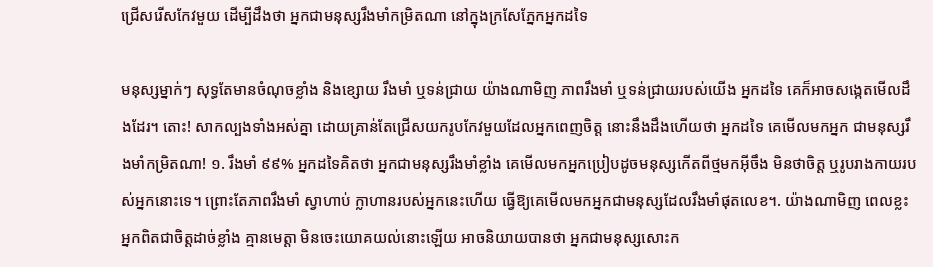ជ្រើសរើសកែវមួយ ដើម្បីដឹងថា អ្នកជាមនុស្សរឹងមាំកម្រិតណា នៅក្នុងក្រសែភ្នែកអ្នកដទៃ

មនុស្សម្នាក់ៗ សុទ្ធតែមានចំណុចខ្លាំង និងខ្សោយ រឹងមាំ ឬទន់ជ្រាយ យ៉ាងណាមិញ ភាពរឹងមាំ ឬទន់ជ្រាយរបស់យើង អ្នកដទៃ គេក៏អាចសង្កេតមើលដឹងដែរ។ តោះ! សាកល្បងទាំងអស់គ្នា ដោយគ្រាន់តែជ្រើសយករូបកែវមួយដែលអ្នកពេញចិត្ត នោះនឹងដឹងហើយថា អ្នកដទៃ គេមើលមកអ្នក ជាមនុស្សរឹងមាំកម្រិតណា! ១. រឹងមាំ ៩៩% អ្នកដទៃគិតថា អ្នកជាមនុស្សរឹងមាំខ្លាំង គេមើលមកអ្នកប្រៀបដូចមនុស្សកើតពីថ្មមកអ៊ីចឹង មិនថាចិត្ត ឬរូបរាងកាយរបស់អ្នកនោះទេ។ ព្រោះតែភាពរឹងមាំ ស្វាហាប់ ក្លាហានរបស់អ្នកនេះហើយ ធ្វើឱ្យគេមើលមកអ្នកជាមនុស្សដែលរឹងមាំផុតលេខ។. យ៉ាងណាមិញ ពេលខ្លះ អ្នកពិតជាចិត្តដាច់ខ្លាំង គ្មានមេត្តា មិនចេះយោគយល់នោះឡើយ អាចនិយាយបានថា អ្នកជាមនុស្សសោះក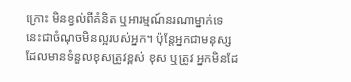ក្រោះ មិនខ្វល់ពីគំនិត ឬអារម្មណ៍នរណាម្នាក់ទេ នេះជាចំណុចមិនល្អរបស់អ្នក។ ប៉ុន្តែអ្នកជាមនុស្សដែលមានទំនួលខុសត្រូវខ្ពស់ ខុស ឬត្រូវ អ្នកមិនដែ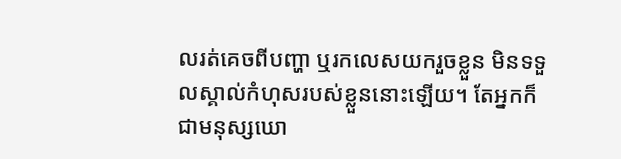លរត់គេចពីបញ្ហា ឬរកលេសយករួចខ្លួន មិនទទួលស្គាល់កំហុសរបស់ខ្លួននោះឡើយ។ តែអ្នកក៏ជាមនុស្សឃោ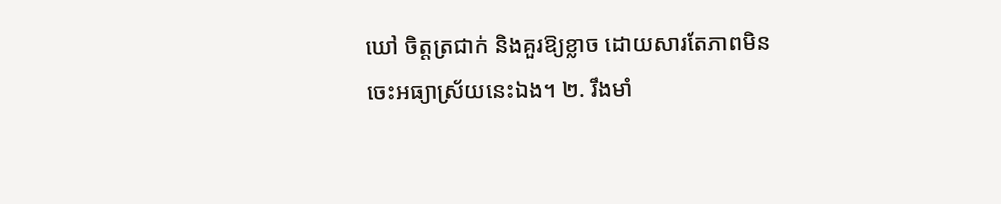ឃៅ ចិត្តត្រជាក់ និងគួរឱ្យខ្លាច ដោយសារតែភាពមិនចេះអធ្យាស្រ័យនេះឯង។ ២. រឹងមាំ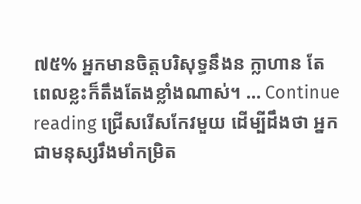៧៥% អ្នកមានចិត្តបរិសុទ្ធនឹងន ក្លាហាន តែពេលខ្លះក៏តឹងតែងខ្លាំងណាស់។ … Continue reading ជ្រើសរើសកែវមួយ ដើម្បីដឹងថា អ្នកជាមនុស្សរឹងមាំកម្រិត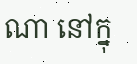ណា នៅក្នុ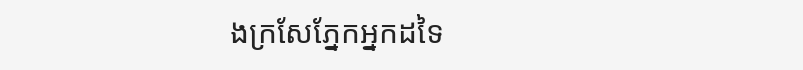ងក្រសែភ្នែកអ្នកដទៃ